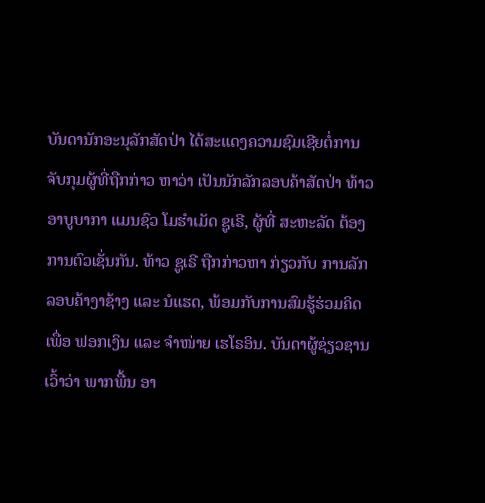ບັນດານັກອະນຸລັກສັດປ່າ ໄດ້ສະແດງຄວາມຊົມເຊີຍຕໍ່ການຈັບກຸມຜູ້ທີ່ຖືກກ່າວ ຫາວ່າ ເປັນນັກລັກລອບຄ້າສັດປ່າ ທ້າວ ອາບູບາກາ ແມນຊົວ ໂມຮຳເມັດ ຊູເຣີ, ຜູ້ທີ່ ສະຫະລັດ ຕ້ອງການຕົວເຊັ່ນກັນ. ທ້າວ ຊູເຣີ ຖືກກ່າວຫາ ກ່ຽວກັບ ການລັກລອບຄ້າງາຊ້າງ ແລະ ນໍແຮດ, ພ້ອມກັບການສົມຮູ້ຮ່ວມຄິດເພື່ອ ຟອກເງິນ ແລະ ຈຳໜ່າຍ ເຮໂຣອິນ. ບັນດາຜູ້ຊ່ຽວຊານເວົ້າວ່າ ພາກພື້ນ ອາ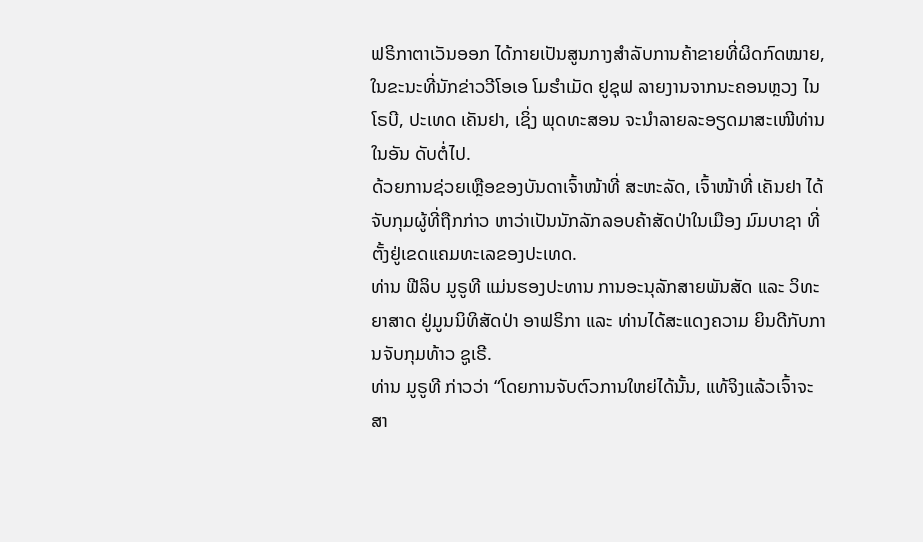ຟຣິກາຕາເວັນອອກ ໄດ້ກາຍເປັນສູນກາງສຳລັບການຄ້າຂາຍທີ່ຜິດກົດໝາຍ, ໃນຂະນະທີ່ນັກຂ່າວວີໂອເອ ໂມຮຳເມັດ ຢູຊຸຟ ລາຍງານຈາກນະຄອນຫຼວງ ໄນໂຣບີ, ປະເທດ ເຄັນຢາ, ເຊິ່ງ ພຸດທະສອນ ຈະນຳລາຍລະອຽດມາສະເໜີທ່ານໃນອັນ ດັບຕໍ່ໄປ.
ດ້ວຍການຊ່ວຍເຫຼືອຂອງບັນດາເຈົ້າໜ້າທີ່ ສະຫະລັດ, ເຈົ້າໜ້າທີ່ ເຄັນຢາ ໄດ້ຈັບກຸມຜູ້ທີ່ຖືກກ່າວ ຫາວ່າເປັນນັກລັກລອບຄ້າສັດປ່າໃນເມືອງ ມົມບາຊາ ທີ່ຕັ້ງຢູ່ເຂດແຄມທະເລຂອງປະເທດ.
ທ່ານ ຟີລິບ ມູຣູທີ ແມ່ນຮອງປະທານ ການອະນຸລັກສາຍພັນສັດ ແລະ ວິທະຍາສາດ ຢູ່ມູນນິທິສັດປ່າ ອາຟຣິກາ ແລະ ທ່ານໄດ້ສະແດງຄວາມ ຍິນດີກັບການຈັບກຸມທ້າວ ຊູເຣີ.
ທ່ານ ມູຣູທີ ກ່າວວ່າ “ໂດຍການຈັບຕົວການໃຫຍ່ໄດ້ນັ້ນ, ແທ້ຈິງແລ້ວເຈົ້າຈະສາ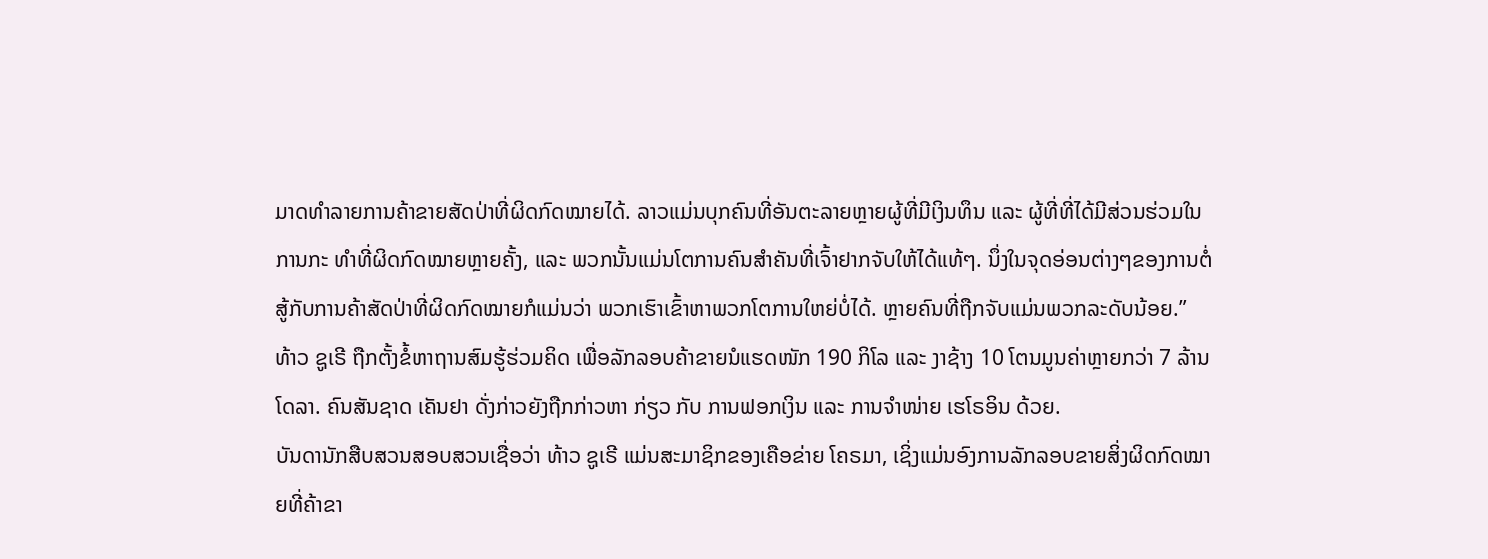ມາດທຳລາຍການຄ້າຂາຍສັດປ່າທີ່ຜິດກົດໝາຍໄດ້. ລາວແມ່ນບຸກຄົນທີ່ອັນຕະລາຍຫຼາຍຜູ້ທີ່ມີເງິນທຶນ ແລະ ຜູ້ທີ່ທີ່ໄດ້ມີສ່ວນຮ່ວມໃນການກະ ທຳທີ່ຜິດກົດໝາຍຫຼາຍຄັ້ງ, ແລະ ພວກນັ້ນແມ່ນໂຕການຄົນສຳຄັນທີ່ເຈົ້າຢາກຈັບໃຫ້ໄດ້ແທ້ໆ. ນຶ່ງໃນຈຸດອ່ອນຕ່າງໆຂອງການຕໍ່ສູ້ກັບການຄ້າສັດປ່າທີ່ຜິດກົດໝາຍກໍແມ່ນວ່າ ພວກເຮົາເຂົ້າຫາພວກໂຕການໃຫຍ່ບໍ່ໄດ້. ຫຼາຍຄົນທີ່ຖືກຈັບແມ່ນພວກລະດັບນ້ອຍ.”
ທ້າວ ຊູເຣີ ຖືກຕັ້ງຂໍ້ຫາຖານສົມຮູ້ຮ່ວມຄິດ ເພື່ອລັກລອບຄ້າຂາຍນໍແຮດໜັກ 190 ກິໂລ ແລະ ງາຊ້າງ 10 ໂຕນມູນຄ່າຫຼາຍກວ່າ 7 ລ້ານໂດລາ. ຄົນສັນຊາດ ເຄັນຢາ ດັ່ງກ່າວຍັງຖືກກ່າວຫາ ກ່ຽວ ກັບ ການຟອກເງິນ ແລະ ການຈຳໜ່າຍ ເຮໂຣອິນ ດ້ວຍ.
ບັນດານັກສືບສວນສອບສວນເຊື່ອວ່າ ທ້າວ ຊູເຣີ ແມ່ນສະມາຊິກຂອງເຄືອຂ່າຍ ໂຄຣມາ, ເຊິ່ງແມ່ນອົງການລັກລອບຂາຍສິ່ງຜິດກົດໝາຍທີ່ຄ້າຂາ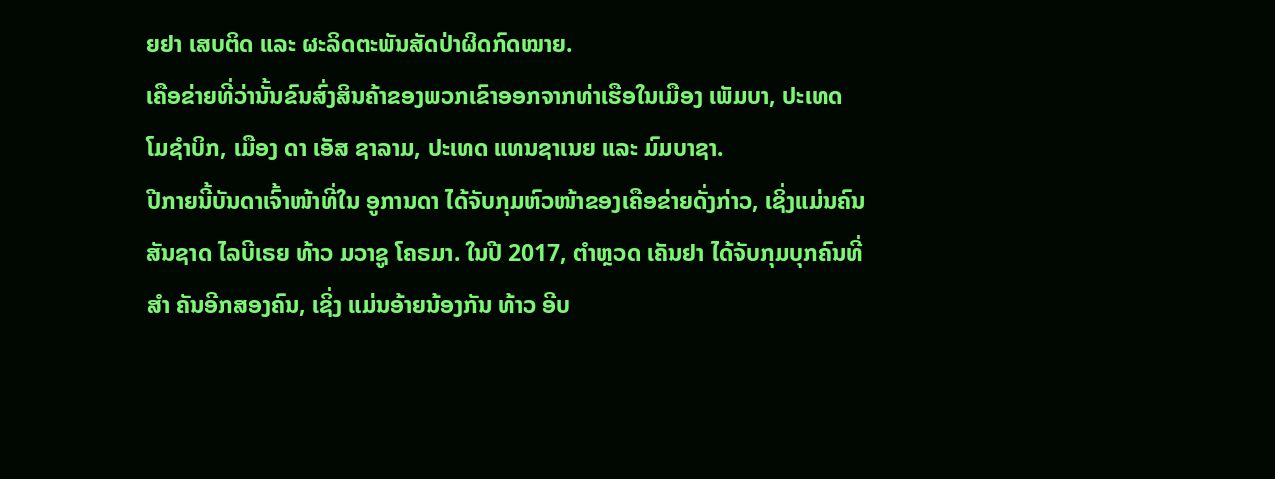ຍຢາ ເສບຕິດ ແລະ ຜະລິດຕະພັນສັດປ່າຜິດກົດໝາຍ.
ເຄືອຂ່າຍທີ່ວ່ານັ້ນຂົນສົ່ງສິນຄ້າຂອງພວກເຂົາອອກຈາກທ່າເຮືອໃນເມືອງ ເພັມບາ, ປະເທດ ໂມຊຳບິກ, ເມືອງ ດາ ເອັສ ຊາລາມ, ປະເທດ ແທນຊາເນຍ ແລະ ມົມບາຊາ.
ປີກາຍນີ້ບັນດາເຈົ້າໜ້າທີ່ໃນ ອູການດາ ໄດ້ຈັບກຸມຫົວໜ້າຂອງເຄືອຂ່າຍດັ່ງກ່າວ, ເຊິ່ງແມ່ນຄົນສັນຊາດ ໄລບີເຣຍ ທ້າວ ມວາຊູ ໂຄຣມາ. ໃນປີ 2017, ຕຳຫຼວດ ເຄັນຢາ ໄດ້ຈັບກຸມບຸກຄົນທີ່ສຳ ຄັນອີກສອງຄົນ, ເຊິ່ງ ແມ່ນອ້າຍນ້ອງກັນ ທ້າວ ອີບ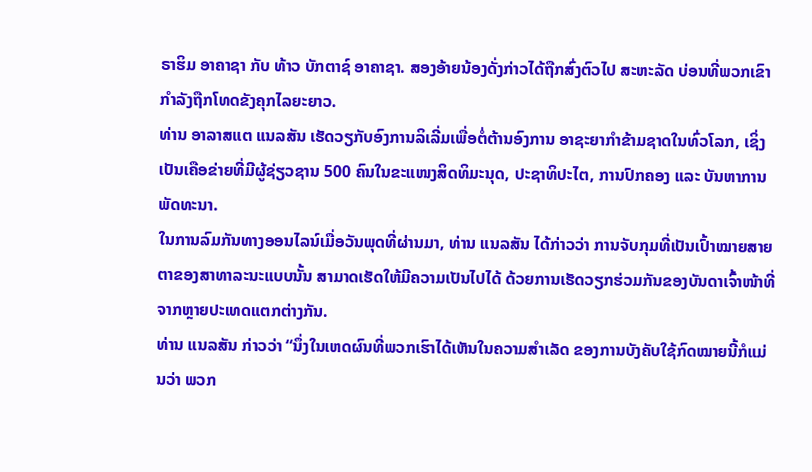ຣາຮິມ ອາຄາຊາ ກັບ ທ້າວ ບັກຕາຊ໌ ອາຄາຊາ. ສອງອ້າຍນ້ອງດັ່ງກ່າວໄດ້ຖືກສົ່ງຕົວໄປ ສະຫະລັດ ບ່ອນທີ່ພວກເຂົາກຳລັງຖືກໂທດຂັງຄຸກໄລຍະຍາວ.
ທ່ານ ອາລາສແຕ ແນລສັນ ເຮັດວຽກັບອົງການລິເລີ່ມເພື່ອຕໍ່ຕ້ານອົງການ ອາຊະຍາກຳຂ້າມຊາດໃນທົ່ວໂລກ, ເຊິ່ງເປັນເຄືອຂ່າຍທີ່ມີຜູ້ຊ່ຽວຊານ 500 ຄົນໃນຂະແໜງສິດທິມະນຸດ, ປະຊາທິປະໄຕ, ການປົກຄອງ ແລະ ບັນຫາການພັດທະນາ.
ໃນການລົມກັນທາງອອນໄລນ໌ເມື່ອວັນພຸດທີ່ຜ່ານມາ, ທ່ານ ແນລສັນ ໄດ້ກ່າວວ່າ ການຈັບກຸມທີ່ເປັນເປົ້າໝາຍສາຍຕາຂອງສາທາລະນະແບບນັ້ນ ສາມາດເຮັດໃຫ້ມີຄວາມເປັນໄປໄດ້ ດ້ວຍການເຮັດວຽກຮ່ວມກັນຂອງບັນດາເຈົ້າໜ້າທີ່ຈາກຫຼາຍປະເທດແຕກຕ່າງກັນ.
ທ່ານ ແນລສັນ ກ່າວວ່າ “ນຶ່ງໃນເຫດຜົນທີ່ພວກເຮົາໄດ້ເຫັນໃນຄວາມສຳເລັດ ຂອງການບັງຄັບໃຊ້ກົດໝາຍນີ້ກໍແມ່ນວ່າ ພວກ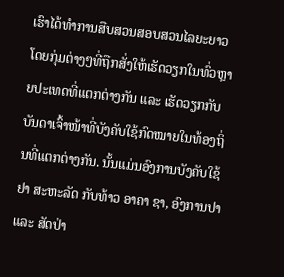ເຮົາໄດ້ທຳການສືບສວນສອບສວນໄລຍະຍາວໂດຍກຸ່ມຕ່າງໆທີ່ຖືກສັ່ງໃຫ້ເຮັດວຽກໃນທົ່ວຫຼາຍປະເທດທີ່ແຕກຕ່າງກັນ ແລະ ເຮັດວຽກກັບບັນດາເຈົ້າໜ້າທີ່ບັງຄັບໃຊ້ກົດໝາຍໃນທ້ອງຖິ່ນທີ່ແຕກຕ່າງກັນ. ນັ້ນແມ່ນອົງການບັງຄັບໃຊ້ຢາ ສະຫະລັດ ກັບທ້າວ ອາຄາ ຊາ, ອົງການປາ ແລະ ສັດປ່າ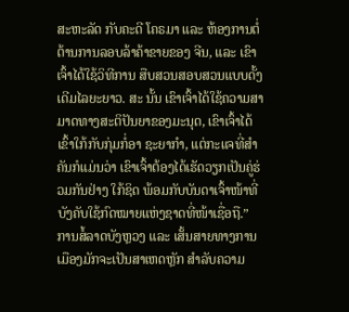ສະຫະລັດ ກັບຄະດີ ໂຄຣມາ ແລະ ຫ້ອງການຕໍ່ຕ້ານການລອບລ້າຄ້າຂາຍຂອງ ຈີນ, ແລະ ເຂົາເຈົ້າໄດ້ໃຊ້ວິທີການ ສືບສວນສອບສວນແບບດັ້ງເດີມໄລຍະຍາວ. ສະ ນັ້ນ ເຂົາເຈົ້າໄດ້ໃຊ້ຄວາມສາ ມາດທາງສະຕິປັນຍາຂອງມະນຸດ, ເຂົາເຈົ້າໄດ້ເຂົ້າໃກ້ກັບກຸ່ມກໍ່ອາ ຊະຍາກຳ, ແຕ່ກະແຈທີ່ສຳຄັນກໍແມ່ນວ່າ ເຂົາເຈົ້າຕ້ອງໄດ້ເຮັດວຽກເປັນຄູ່ຮ່ວມກັນຢ່າງ ໃກ້ຊິດ ພ້ອມກັບບັນດາເຈົ້າໜ້າທີ່ບັງຄັບໃຊ້ກົດໝາຍແຫ່ງຊາດທີ່ໜ້າເຊື່ອຖື.”
ການສໍ້ລາດບັງຫຼວງ ແລະ ເສັ້ນສາຍທາງການເມືອງມັກຈະເປັນສາເຫດຫຼັກ ສຳລັບຄວາມ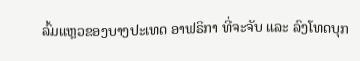ລົ້ມແຫຼວຂອງບາງປະເທດ ອາຟຣິກາ ທີ່ຈະຈັບ ແລະ ລົງໂທດບຸກ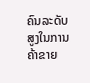ຄົນລະດັບສູງໃນການຄ້າຂາຍ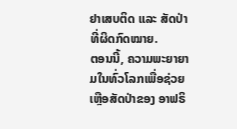ຢາເສບຕິດ ແລະ ສັດປ່າທີ່ຜິດກົດໝາຍ.
ຕອນນີ້, ຄວາມພະຍາຍາມໃນທົ່ວໂລກເພື່ອຊ່ວຍເຫຼືອສັດປ່າຂອງ ອາຟຣິ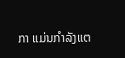ກາ ແມ່ນກຳລັງແຕ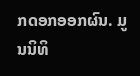ກດອກອອກຜົນ. ມູນນິທິ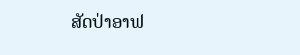ສັດປ່າອາຟ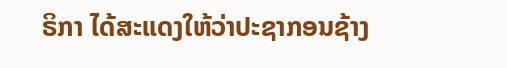ຣິກາ ໄດ້ສະແດງໃຫ້ວ່າປະຊາກອນຊ້າງ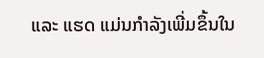ແລະ ແຮດ ແມ່ນກຳລັງເພີ່ມຂຶ້ນໃນ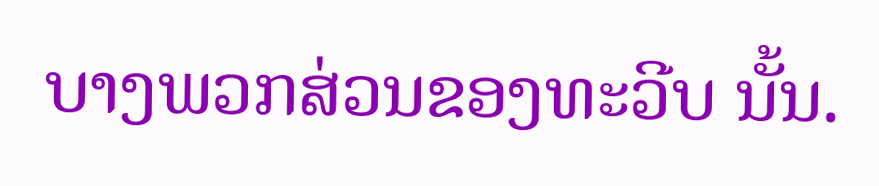ບາງພວກສ່ວນຂອງທະວີບ ນັ້ນ.